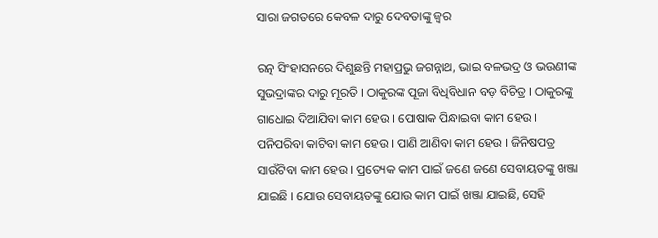ସାରା ଜଗତରେ କେବଳ ଦାରୁ ଦେବତାଙ୍କୁ ଜ୍ୱର

ରତ୍ନ ସିଂହାସନରେ ଦିଶୁଛନ୍ତି ମହାପ୍ରଭୁ ଜଗନ୍ନାଥ, ଭାଇ ବଳଭଦ୍ର ଓ ଭଉଣୀଙ୍କ ସୁଭଦ୍ରାଙ୍କର ଦାରୁ ମୂରତି । ଠାକୁରଙ୍କ ପୂଜା ବିଧିବିଧାନ ବଡ଼ ବିଚିତ୍ର । ଠାକୁରଙ୍କୁ ଗାଧୋଇ ଦିଆଯିବା କାମ ହେଉ । ପୋଷାକ ପିନ୍ଧାଇବା କାମ ହେଉ । ପନିପରିବା କାଟିବା କାମ ହେଉ । ପାଣି ଆଣିବା କାମ ହେଉ । ଜିନିଷପତ୍ର ସାଉଁଟିବା କାମ ହେଉ । ପ୍ରତ୍ୟେକ କାମ ପାଇଁ ଜଣେ ଜଣେ ସେବାୟତଙ୍କୁ ଖଞ୍ଜା ଯାଇଛି । ଯୋଉ ସେବାୟତଙ୍କୁ ଯୋଉ କାମ ପାଇଁ ଖଞ୍ଜା ଯାଇଛି, ସେହି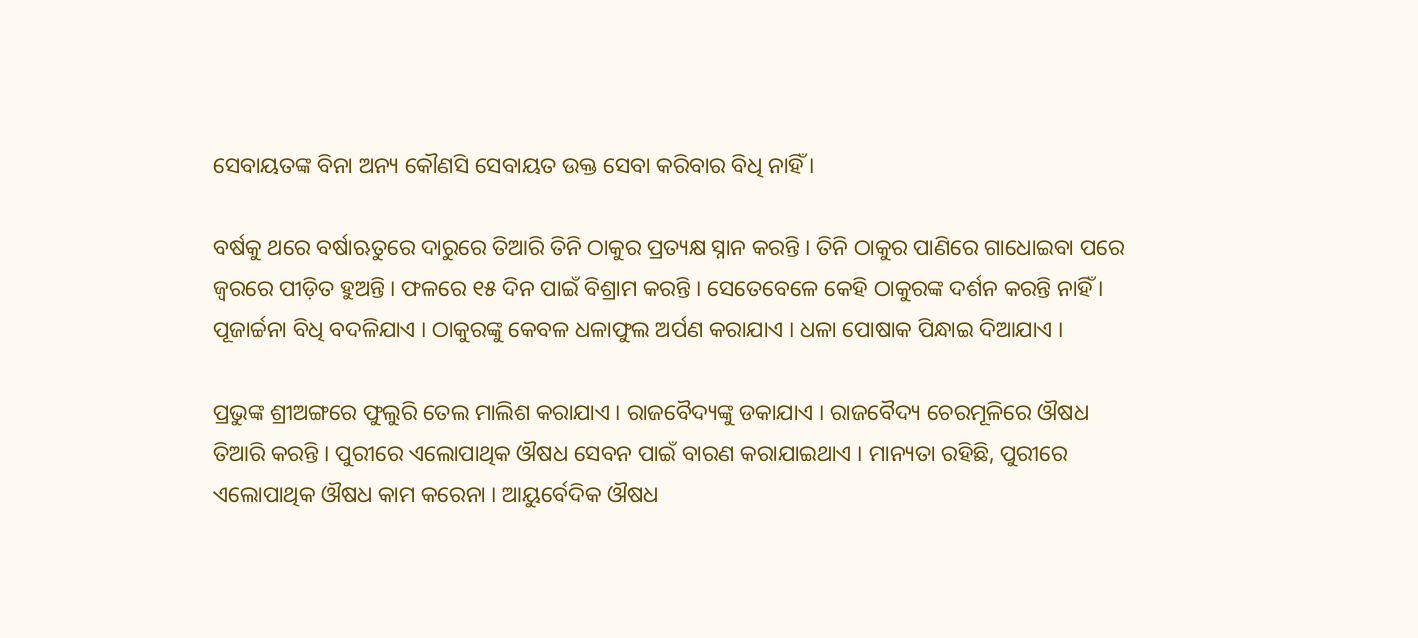ସେବାୟତଙ୍କ ବିନା ଅନ୍ୟ କୌଣସି ସେବାୟତ ଉକ୍ତ ସେବା କରିବାର ବିଧି ନାହିଁ ।

ବର୍ଷକୁ ଥରେ ବର୍ଷାଋତୁରେ ଦାରୁରେ ତିଆରି ତିନି ଠାକୁର ପ୍ରତ୍ୟକ୍ଷ ସ୍ନାନ କରନ୍ତି । ତିନି ଠାକୁର ପାଣିରେ ଗାଧୋଇବା ପରେ ଜ୍ୱରରେ ପୀଡ଼ିତ ହୁଅନ୍ତି । ଫଳରେ ୧୫ ଦିନ ପାଇଁ ବିଶ୍ରାମ କରନ୍ତି । ସେତେବେଳେ କେହି ଠାକୁରଙ୍କ ଦର୍ଶନ କରନ୍ତି ନାହିଁ । ପୂଜାର୍ଚ୍ଚନା ବିଧି ବଦଳିଯାଏ । ଠାକୁରଙ୍କୁ କେବଳ ଧଳାଫୁଲ ଅର୍ପଣ କରାଯାଏ । ଧଳା ପୋଷାକ ପିନ୍ଧାଇ ଦିଆଯାଏ ।

ପ୍ରଭୁଙ୍କ ଶ୍ରୀଅଙ୍ଗରେ ଫୁଲୁରି ତେଲ ମାଲିଶ କରାଯାଏ । ରାଜବୈଦ୍ୟଙ୍କୁ ଡକାଯାଏ । ରାଜବୈଦ୍ୟ ଚେରମୂଳିରେ ଔଷଧ ତିଆରି କରନ୍ତି । ପୁରୀରେ ଏଲୋପାଥିକ ଔଷଧ ସେବନ ପାଇଁ ବାରଣ କରାଯାଇଥାଏ । ମାନ୍ୟତା ରହିଛି, ପୁରୀରେ ଏଲୋପାଥିକ ଔଷଧ କାମ କରେନା । ଆୟୁର୍ବେଦିକ ଔଷଧ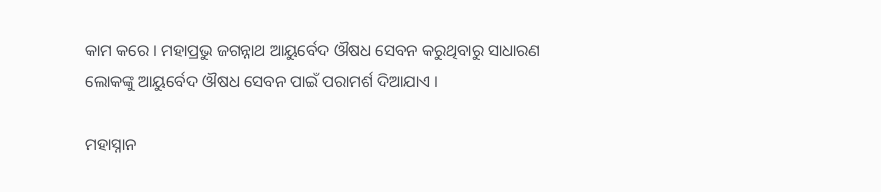କାମ କରେ । ମହାପ୍ରଭୁ ଜଗନ୍ନାଥ ଆୟୁର୍ବେଦ ଔଷଧ ସେବନ କରୁଥିବାରୁ ସାଧାରଣ ଲୋକଙ୍କୁ ଆୟୁର୍ବେଦ ଔଷଧ ସେବନ ପାଇଁ ପରାମର୍ଶ ଦିଆଯାଏ ।

ମହାସ୍ନାନ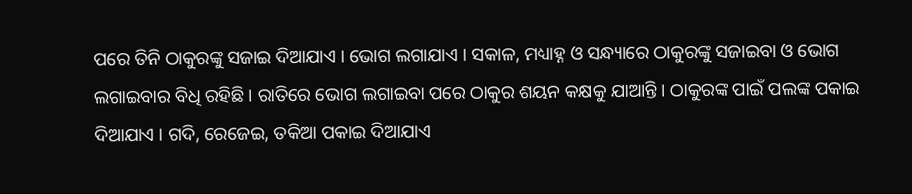ପରେ ତିନି ଠାକୁରଙ୍କୁ ସଜାଇ ଦିଆଯାଏ । ଭୋଗ ଲଗାଯାଏ । ସକାଳ, ମଧ୍ୟାହ୍ନ ଓ ସନ୍ଧ୍ୟାରେ ଠାକୁରଙ୍କୁ ସଜାଇବା ଓ ଭୋଗ ଲଗାଇବାର ବିଧି ରହିଛି । ରାତିରେ ଭୋଗ ଲଗାଇବା ପରେ ଠାକୁର ଶୟନ କକ୍ଷକୁ ଯାଆନ୍ତି । ଠାକୁରଙ୍କ ପାଇଁ ପଲଙ୍କ ପକାଇ ଦିଆଯାଏ । ଗଦି, ରେଜେଇ, ତକିଆ ପକାଇ ଦିଆଯାଏ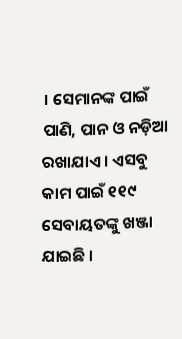। ସେମାନଙ୍କ ପାଇଁ ପାଣି, ପାନ ଓ ନଡ଼ିଆ ରଖାଯାଏ । ଏସବୁ କାମ ପାଇଁ ୧୧୯ ସେବାୟତଙ୍କୁ ଖଞ୍ଜା ଯାଇଛି ।